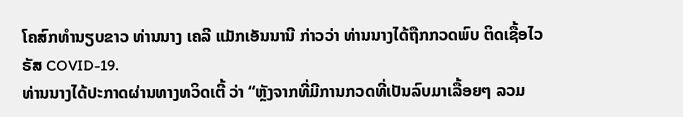ໂຄສົກທຳນຽບຂາວ ທ່ານນາງ ເຄລີ ແມັກເອັນນານີ ກ່າວວ່າ ທ່ານນາງໄດ້ຖືກກວດພົບ ຕິດເຊື້ອໄວຣັສ COVID-19.
ທ່ານນາງໄດ້ປະກາດຜ່ານທາງທວິດເຕີ້ ວ່າ “ຫຼັງຈາກທີ່ມີການກວດທີ່ເປັນລົບມາເລື້ອຍໆ ລວມ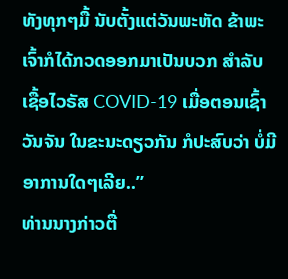ທັງທຸກໆມື້ ນັບຕັ້ງແຕ່ວັນພະຫັດ ຂ້າພະເຈົ້າກໍໄດ້ກວດອອກມາເປັນບວກ ສຳລັບເຊື້ອໄວຣັສ COVID-19 ເມື່ອຕອນເຊົ້າວັນຈັນ ໃນຂະນະດຽວກັນ ກໍປະສົບວ່າ ບໍ່ມີອາການໃດໆເລີຍ..”
ທ່ານນາງກ່າວຕື່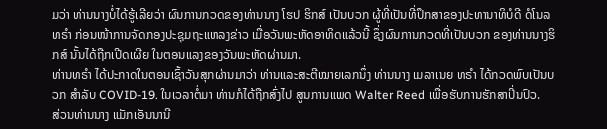ມວ່າ ທ່ານນາງບໍ່ໄດ້ຮູ້ເລີຍວ່າ ຜົນການກວດຂອງທ່ານນາງ ໂຮປ ຮິກສ໌ ເປັນບວກ ຜູ້ທີ່ເປັນທີ່ປຶກສາຂອງປະທານາທິບໍດີ ດໍໂນລ ທຣຳ ກ່ອນໜ້າການຈັດກອງປະຊຸມຖະແຫລງຂ່າວ ເມື່ອວັນພະຫັດອາທິດແລ້ວນີ້ ຊຶ່ງຜົນການກວດທີ່ເປັນບວກ ຂອງທ່ານນາງຮິກສ໌ ນັ້ນໄດ້ຖືກເປີດເຜີຍ ໃນຕອນແລງຂອງວັນພະຫັດຜ່ານມາ.
ທ່ານທຣຳ ໄດ້ປະກາດໃນຕອນເຊົ້າວັນສຸກຜ່ານມາວ່າ ທ່ານແລະສະຕີໝາຍເລກນຶ່ງ ທ່ານນາງ ເມລາເນຍ ທຣຳ ໄດ້ກວດພົບເປັນບວກ ສຳລັບ COVID-19. ໃນເວລາຕໍ່ມາ ທ່ານກໍໄດ້ຖືກສົ່ງໄປ ສູນການແພດ Walter Reed ເພື່ອຮັບການຮັກສາປິ່ນປົວ.
ສ່ວນທ່ານນາງ ແມັກເອັນນານີ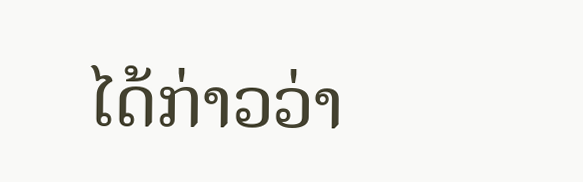ໄດ້ກ່າວວ່າ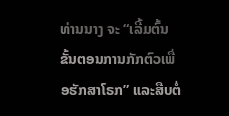ທ່ານນາງ ຈະ “ເລີ້ມຕົ້ນຂັ້ນຕອນການກັກຕົວເພື່ອຮັກສາໂຣກ” ແລະສືບຕໍ່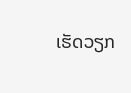ເຮັດວຽກ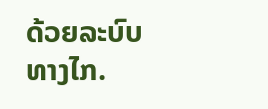ດ້ວຍລະບົບທາງໄກ.